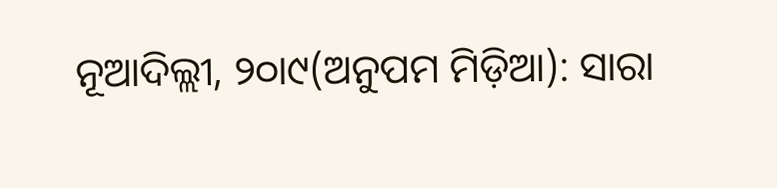ନୂଆଦିଲ୍ଲୀ, ୨୦ା୯(ଅନୁପମ ମିଡ଼ିଆ): ସାରା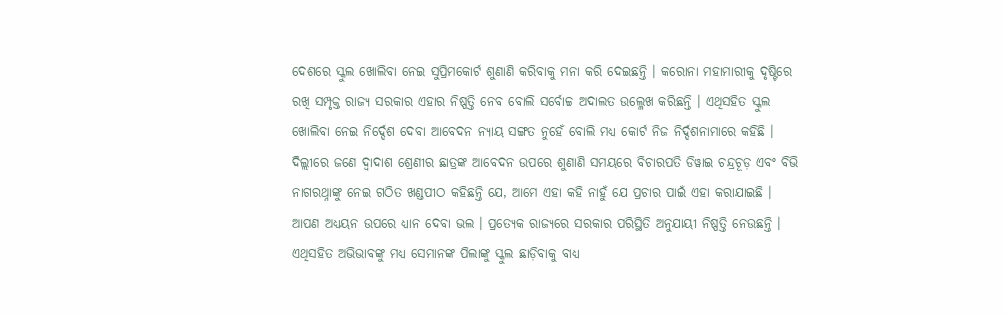ଦେଶରେ ସ୍କୁଲ ଖୋଲିବା ନେଇ ସୁପ୍ରିମକୋର୍ଟ ଶୁଣାଣି କରିବାକୁ ମନା କରି ଦେଇଛନ୍ତି । କରୋନା ମହାମାରୀକୁ ଦୃଷ୍ଟିରେ ରଖି ସମ୍ପୃକ୍ତ ରାଜ୍ୟ ସରକାର ଏହାର ନିଷ୍ପତ୍ତି ନେବ ବୋଲି ସର୍ବୋଚ୍ଚ ଅଦାଲତ ଉଲ୍ଳେଖ କରିଛନ୍ତି । ଏଥିସହିତ ସ୍କୁଲ ଖୋଲିବା ନେଇ ନିର୍ଦ୍ଦେଶ ଦେବା ଆବେଦନ ନ୍ୟାୟ ସଙ୍ଗତ ନୁହେଁ ବୋଲି ମଧ୍ୟ କୋର୍ଟ ନିଜ ନିର୍ଦ୍ଦଶନାମାରେ କହିଛି । ଦିଲ୍ଲୀରେ ଜଣେ ଦ୍ୱାଦାଶ ଶ୍ରେଣୀର ଛାତ୍ରଙ୍କ ଆବେଦନ ଉପରେ ଶୁଣାଣି ସମୟରେ ବିଚାରପତି ଡିୱାଇ ଚନ୍ଦ୍ରଚୂଡ଼ ଏବଂ ବିଭି ନାଗରଥ୍ନାଙ୍କୁ ନେଇ ଗଠିତ ଖଣ୍ଡପୀଠ କହିଛନ୍ତି ଯେ, ଆମେ ଏହା କହି ନାହୁଁ ଯେ ପ୍ରଚାର ପାଇଁ ଏହା କରାଯାଇଛି । ଆପଣ ଅଧ୍ୟୟନ ଉପରେ ଧ୍ୟାନ ଦେବା ଭଲ । ପ୍ରତ୍ୟେକ ରାଜ୍ୟରେ ସରକାର ପରିସ୍ଥିତି ଅନୁଯାୟୀ ନିଷ୍ପତ୍ତି ନେଉଛନ୍ତି । ଏଥିସହିତ ଅଭିଭାବଙ୍କୁ ମଧ୍ୟ ସେମାନଙ୍କ ପିଲାଙ୍କୁ ସ୍କୁଲ ଛାଡ଼ିବାକୁ ବାଧ୍ୟ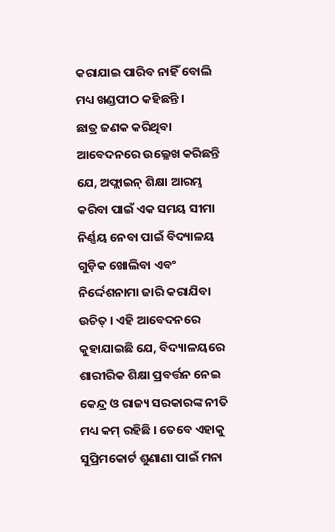କରାଯାଇ ପାରିବ ନାହିଁ ବୋଲି ମଧ୍ୟ ଖଣ୍ଡପୀଠ କହିଛନ୍ତି ।
ଛାତ୍ର ଜଣକ କରିଥିବା ଆବେଦନରେ ଉଲ୍ଳେଖ କରିଛନ୍ତି ଯେ, ଅଫ୍ଲାଇନ୍ ଶିକ୍ଷା ଆରମ୍ଭ କରିବା ପାଇଁ ଏକ ସମୟ ସୀମା ନିର୍ଣ୍ଣୟ ନେବା ପାଇଁ ବିଦ୍ୟାଳୟ ଗୁଡ଼ିକ ଖୋଲିବା ଏବଂ ନିର୍ଦ୍ଦେଶନାମା ଜାରି କରାଯିବା ଉଚିତ୍ । ଏହି ଆବେଦନରେ କୁହାଯାଇଛି ଯେ, ବିଦ୍ୟାଳୟରେ ଶାରୀରିକ ଶିକ୍ଷା ପ୍ରବର୍ତ୍ତନ ନେଇ କେନ୍ଦ୍ର ଓ ରାଜ୍ୟ ସରକାରଙ୍କ ନୀତି ମଧ୍ୟ କମ୍ ରହିଛି । ତେବେ ଏହାକୁ ସୁପ୍ରିମକୋର୍ଟ ଶୁଣାଣା ପାଇଁ ମନା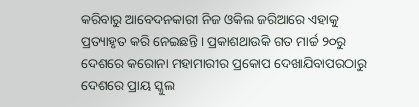କରିବାରୁ ଆବେଦନକାରୀ ନିଜ ଓକିଲ ଜରିଆରେ ଏହାକୁ ପ୍ରତ୍ୟାହୃତ କରି ନେଇଛନ୍ତି । ପ୍ରକାଶଥାଉକି ଗତ ମାର୍ଚ୍ଚ ୨୦ରୁ ଦେଶରେ କରୋନା ମହାମାରୀର ପ୍ରକୋପ ଦେଖାଯିବାପରଠାରୁ ଦେଶରେ ପ୍ରାୟ ସ୍କୁଲ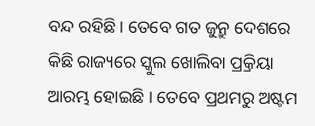ବନ୍ଦ ରହିଛି । ତେବେ ଗତ ଜୁନ୍ରୁ ଦେଶରେ କିଛି ରାଜ୍ୟରେ ସ୍କୁଲ ଖୋଲିବା ପ୍ର୍ରକିୟା ଆରମ୍ଭ ହୋଇଛି । ତେବେ ପ୍ରଥମରୁ ଅଷ୍ଟମ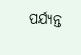ପର୍ଯ୍ୟନ୍ତ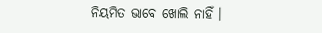ନିୟମିତ ଭାବେ ଖୋଲି ନାହିଁ ।